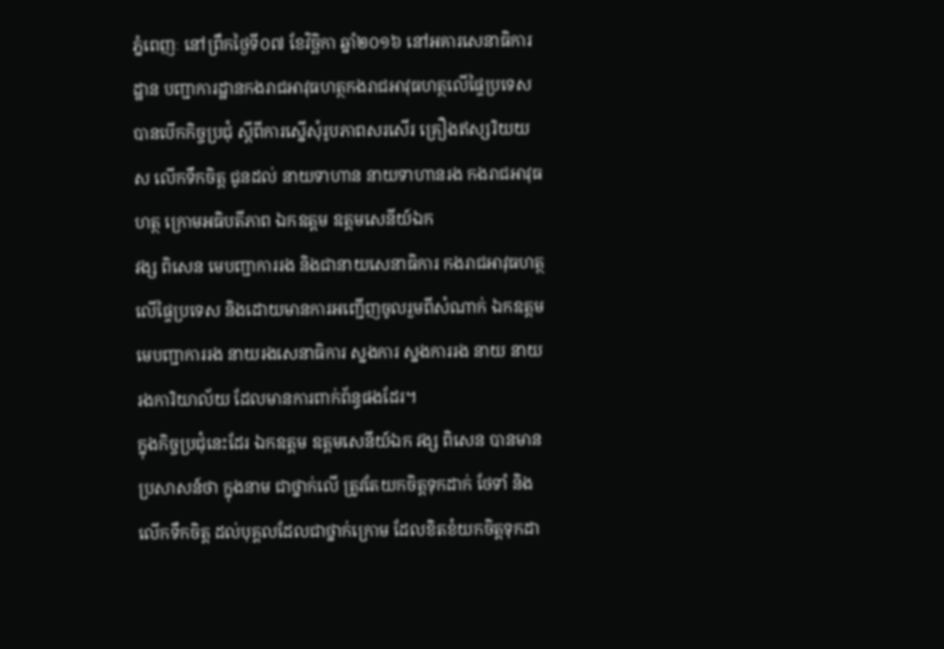ភ្នំពេញៈ នៅព្រឹកថ្ងៃទី០៧ ខែវិច្ឆិកា ឆ្នាំ២០១៦ នៅអគារសេនាធិការដ្ឋាន បញ្ជាការដ្ឋានកងរាជអាវុធហត្ថកងរាជអាវុធហត្ថលើផ្ទៃប្រទេស បានបើកកិច្ចប្រជុំ ស្តីពីការស្នើសុំរូបភាពសរសើរ គ្រឿងឥស្សរិយយស លើកទឹកចិត្ត ជូនដល់ នាយទាហាន នាយទាហានរង កងរាជអាវុធហត្ថ ក្រោមអធិបតីភាព ឯកឧត្តម ឧត្តមសេនីយ៍ឯក
វង្ស ពិសេន មេបញ្ជាការរង និងជានាយសេនាធិការ កងរាជអាវុធហត្ថលើផ្ទៃប្រទេស និងដោយមានការអញ្ជើញចូលរួមពីសំណាក់ ឯកឧត្តម មេបញ្ជាការរង នាយរងសេនាធិការ ស្នងការ ស្នងការរង នាយ នាយរងការិយាល័យ ដែលមានការពាក់ព័ន្ធផងដែរ។
ក្នុងកិច្ចប្រជុំនេះដែរ ឯកឧត្តម ឧត្តមសេនីយ៍ឯក វង្ស ពិសេន បានមានប្រសាសន៍ថា ក្នុងនាម ជាថ្នាក់លើ ត្រូវតែយកចិត្តទុកដាក់ ថែទាំ និងលើកទឹកចិត្ត ដល់បុគ្គលដែលជាថ្នាក់ក្រោម ដែលខិតខំយកចិត្តទុកដា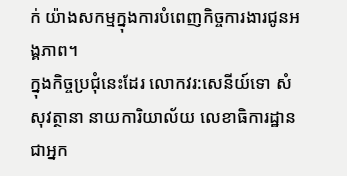ក់ យ៉ាងសកម្មក្នុងការបំពេញកិច្ចការងារជូនអង្គភាព។
ក្នុងកិច្ចប្រជុំនេះដែរ លោកវរ:សេនីយ៍ទោ សំ សុវត្ថានា នាយការិយាល័យ លេខាធិការដ្ឋាន ជាអ្នក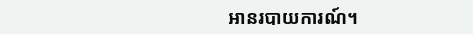អានរបាយការណ៍។